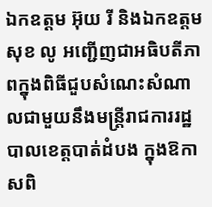ឯកឧត្តម អ៊ុយ រី និងឯកឧត្តម សុខ លូ អញ្ជើញជាអធិបតីភាពក្នុងពិធីជួបសំណេះសំណាលជាមួយនឹងមន្ត្រីរាជការរដ្ឋបាលខេត្តបាត់ដំបង ក្នុងឱកាសពិ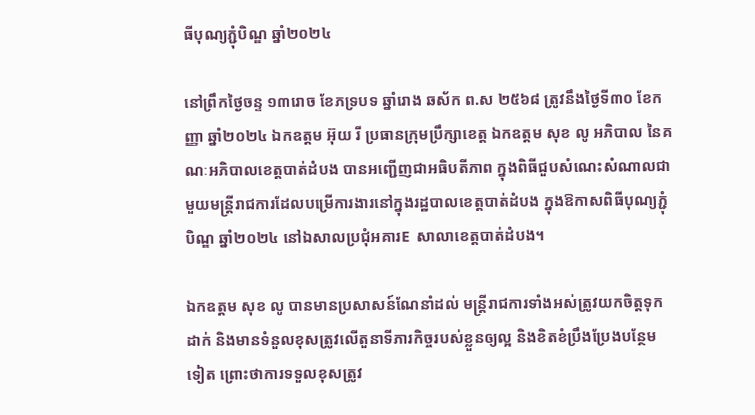ធីបុណ្យភ្ជុំបិណ្ឌ ឆ្នាំ២០២៤

នៅព្រឹកថ្ងៃចន្ទ ១៣រោច ខែភទ្របទ ឆ្នាំរោង ឆស័ក ព.ស ២៥៦៨ ត្រូវនឹងថ្ងៃទី៣០ ខែកញ្ញា ឆ្នាំ២០២៤ ឯកឧត្តម អ៊ុយ រី ប្រធានក្រុមប្រឹក្សាខេត្ត ឯកឧត្តម សុខ លូ អភិបាល នៃគណៈអភិបាលខេត្តបាត់ដំបង បានអញ្ជើញជាអធិបតីភាព ក្នុងពិធីជួបសំណេះសំណាលជាមួយមន្ត្រីរាជការដែលបម្រើការងារនៅក្នុងរដ្ឋបាលខេត្តបាត់ដំបង ក្នុងឱកាសពិធីបុណ្យភ្ជុំបិណ្ឌ ឆ្នាំ២០២៤ នៅឯសាលប្រជុំអគារE  សាលាខេត្តបាត់ដំបង។

ឯកឧត្តម សុខ លូ បានមានប្រសាសន៍ណែនាំដល់ មន្ត្រីរាជការទាំងអស់ត្រូវយកចិត្តទុកដាក់ និងមានទំនួលខុសត្រូវលើតួនាទីភារកិច្ចរបស់ខ្លួនឲ្យល្អ និងខិតខំប្រឹងប្រែងបន្ថែមទៀត ព្រោះថាការទទួលខុសត្រូវ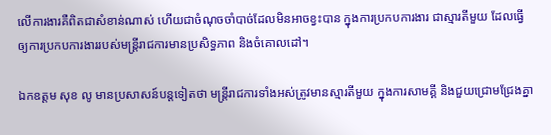លើការងារគឺពិតជាសំខាន់ណាស់ ហើយជាចំណុចចាំបាច់ដែលមិនអាចខ្វះបាន ក្នុងការប្រកបការងារ ជាស្មារតីមួយ ដែលធ្វើឲ្យការប្រកបការងាររបស់មន្ត្រីរាជការមានប្រសិទ្ធភាព និងចំគោលដៅ។

ឯកឧត្តម សុខ លូ មានប្រសាសន៍បន្តទៀតថា មន្ត្រីរាជការទាំងអស់ត្រូវមានស្មារតីមួយ ក្នុងការសាមគ្គី និងជួយជ្រោមជ្រែងគ្នា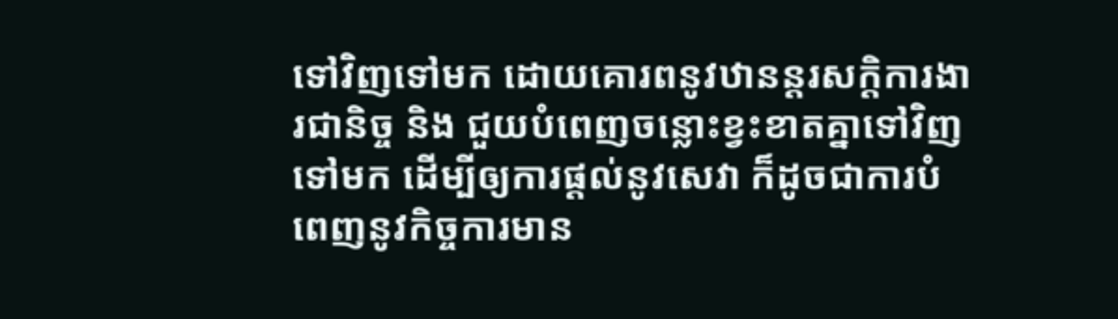ទៅវិញទៅមក ដោយគោរពនូវឋានន្តរសក្តិការងារជានិច្ច និង ជួយបំពេញចន្លោះខ្វះខាតគ្នាទៅវិញទៅមក ដើម្បីឲ្យការផ្ដល់នូវសេវា ក៏ដូចជាការបំពេញនូវកិច្ចការមាន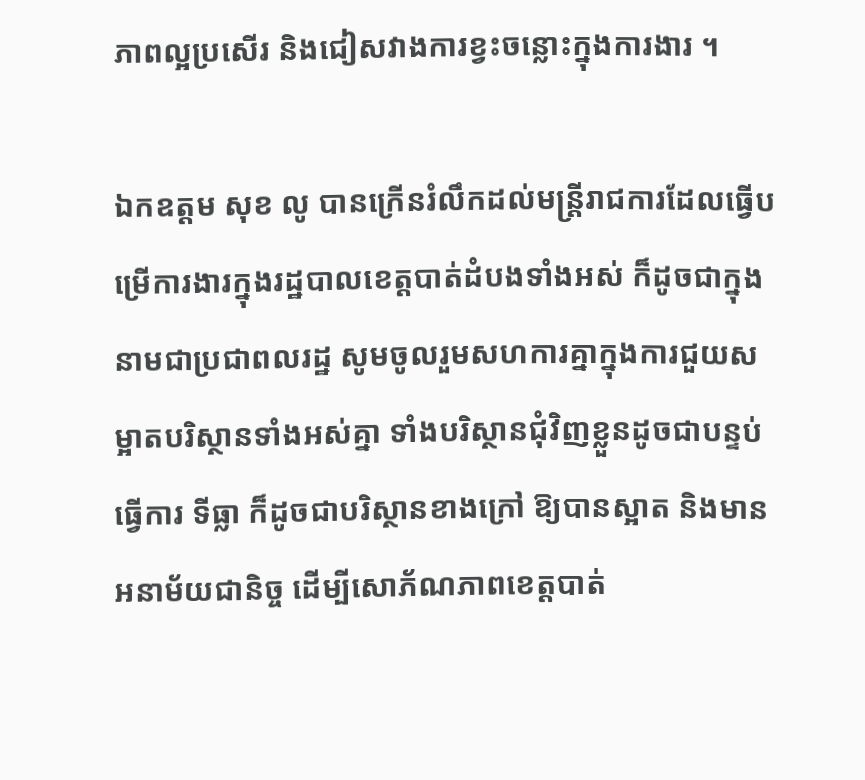ភាពល្អប្រសើរ និងជៀសវាងការខ្វះចន្លោះក្នុងការងារ ។

ឯកឧត្តម សុខ លូ បានក្រើនរំលឹកដល់មន្ត្រីរាជការដែលធ្វើបម្រើការងារក្នុងរដ្ឋបាលខេត្តបាត់ដំបងទាំងអស់ ក៏ដូចជាក្នុងនាមជាប្រជាពលរដ្ឋ សូមចូលរួមសហការគ្នាក្នុងការជួយសម្អាតបរិស្ថានទាំងអស់គ្នា ទាំងបរិស្ថានជុំវិញខ្លួនដូចជាបន្ទប់ធ្វើការ ទីធ្លា ក៏ដូចជាបរិស្ថានខាងក្រៅ ឱ្យបានស្អាត និងមានអនាម័យជានិច្ច ដើម្បីសោភ័ណភាពខេត្តបាត់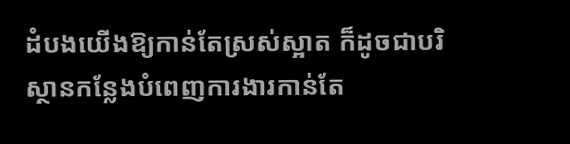ដំបងយើងឱ្យកាន់តែស្រស់ស្អាត ក៏ដូចជាបរិស្ថានកន្លែងបំពេញការងារកាន់តែ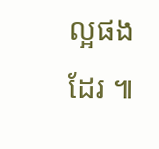ល្អផងដែរ ៕